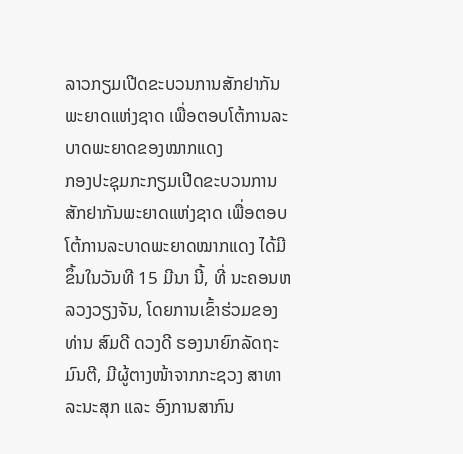ລາວກຽມເປີດຂະບວນການສັກຢາກັນພະຍາດແຫ່ງຊາດ ເພື່ອຕອບໂຕ້ການລະບາດພະຍາດຂອງໝາກແດງ
ກອງປະຊຸມກະກຽມເປີດຂະບວນການສັກຢາກັນພະຍາດແຫ່ງຊາດ ເພື່ອຕອບໂຕ້ການລະບາດພະຍາດໝາກແດງ ໄດ້ມີຂຶ້ນໃນວັນທີ 15 ມີນາ ນີ້, ທີ່ ນະຄອນຫລວງວຽງຈັນ, ໂດຍການເຂົ້າຮ່ວມຂອງທ່ານ ສົມດີ ດວງດີ ຮອງນາຍົກລັດຖະມົນຕີ, ມີຜູ້ຕາງໜ້າຈາກກະຊວງ ສາທາລະນະສຸກ ແລະ ອົງການສາກົນ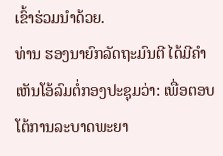ເຂົ້າຮ່ວມນຳດ້ວຍ.
ທ່ານ ຮອງນາຍົກລັດຖະມົນຕີ ໄດ້ມີຄຳເຫັນໂອ້ລົມຕໍ່ກອງປະຊຸມວ່າ: ເພື່ອຕອບໂຕ້ການລະບາດພະຍາ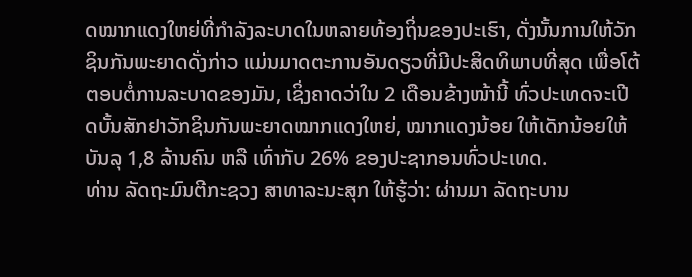ດໝາກແດງໃຫຍ່ທີ່ກຳລັງລະບາດໃນຫລາຍທ້ອງຖິ່ນຂອງປະເຮົາ, ດັ່ງນັ້ນການໃຫ້ວັກຊິນກັນພະຍາດດັ່ງກ່າວ ແມ່ນມາດຕະການອັນດຽວທີ່ມີປະສິດທິພາບທີ່ສຸດ ເພື່ອໂຕ້ຕອບຕໍ່ການລະບາດຂອງມັນ, ເຊິ່ງຄາດວ່າໃນ 2 ເດືອນຂ້າງໜ້ານີ້ ທົ່ວປະເທດຈະເປີດບັ້ນສັກຢາວັກຊິນກັນພະຍາດໝາກແດງໃຫຍ່, ໝາກແດງນ້ອຍ ໃຫ້ເດັກນ້ອຍໃຫ້ບັນລຸ 1,8 ລ້ານຄົນ ຫລື ເທົ່າກັບ 26% ຂອງປະຊາກອນທົ່ວປະເທດ.
ທ່ານ ລັດຖະມົນຕີກະຊວງ ສາທາລະນະສຸກ ໃຫ້ຮູ້ວ່າ: ຜ່ານມາ ລັດຖະບານ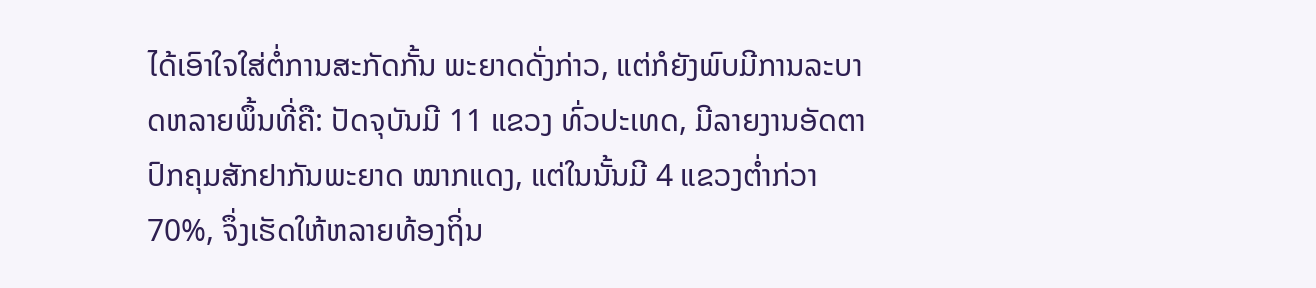ໄດ້ເອົາໃຈໃສ່ຕໍ່ການສະກັດກັ້ນ ພະຍາດດັ່ງກ່າວ, ແຕ່ກໍຍັງພົບມີການລະບາດຫລາຍພຶ້ນທີ່ຄື: ປັດຈຸບັນມີ 11 ແຂວງ ທົ່ວປະເທດ, ມີລາຍງານອັດຕາປົກຄຸມສັກຢາກັນພະຍາດ ໝາກແດງ, ແຕ່ໃນນັ້ນມີ 4 ແຂວງຕ່ຳກ່ວາ 70%, ຈຶ່ງເຮັດໃຫ້ຫລາຍທ້ອງຖິ່ນ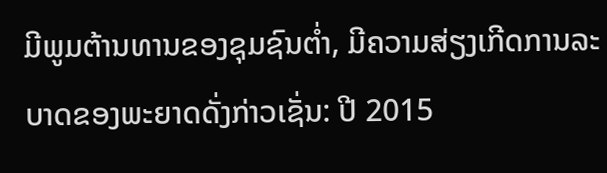ມີພູມຕ້ານທານຂອງຊຸມຊົນຕໍ່າ, ມີຄວາມສ່ຽງເກີດການລະບາດຂອງພະຍາດດັ່ງກ່າວເຊັ່ນ: ປີ 2015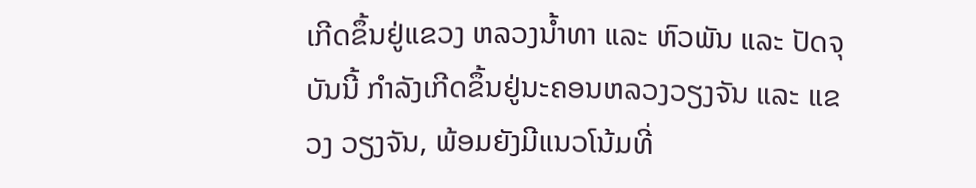ເກີດຂຶ້ນຢູ່ແຂວງ ຫລວງນ້ຳທາ ແລະ ຫົວພັນ ແລະ ປັດຈຸບັນນີ້ ກຳລັງເກີດຂຶ້ນຢູ່ນະຄອນຫລວງວຽງຈັນ ແລະ ແຂວງ ວຽງຈັນ, ພ້ອມຍັງມີແນວໂນ້ມທີ່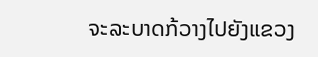ຈະລະບາດກ້ວາງໄປຍັງແຂວງ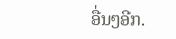ອື່ນໆອີກ.